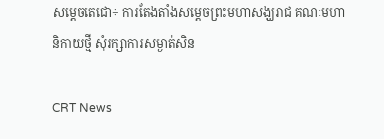សម្តេចតេជោ÷ ការតែងតាំងសម្តេចព្រះមហាសង្ឃរាជ គណៈមហានិកាយថ្មី សុំរក្សាការសម្ងាត់សិន

CRT News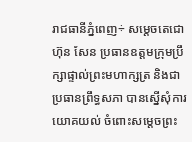រាជធានីភ្នំពេញ÷ សម្តេចតេជោ ហ៊ុន សែន ប្រធានឧត្តមក្រុមប្រឹក្សាផ្ទាល់ព្រះមហាក្សត្រ និងជាប្រធានព្រឹទ្ធសភា បានស្នើសុំការយោគយល់ ចំពោះសម្តេចព្រះ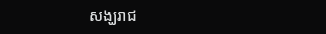សង្ឃរាជ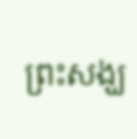ព្រះសង្ឃ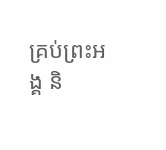គ្រប់ព្រះអង្គ និ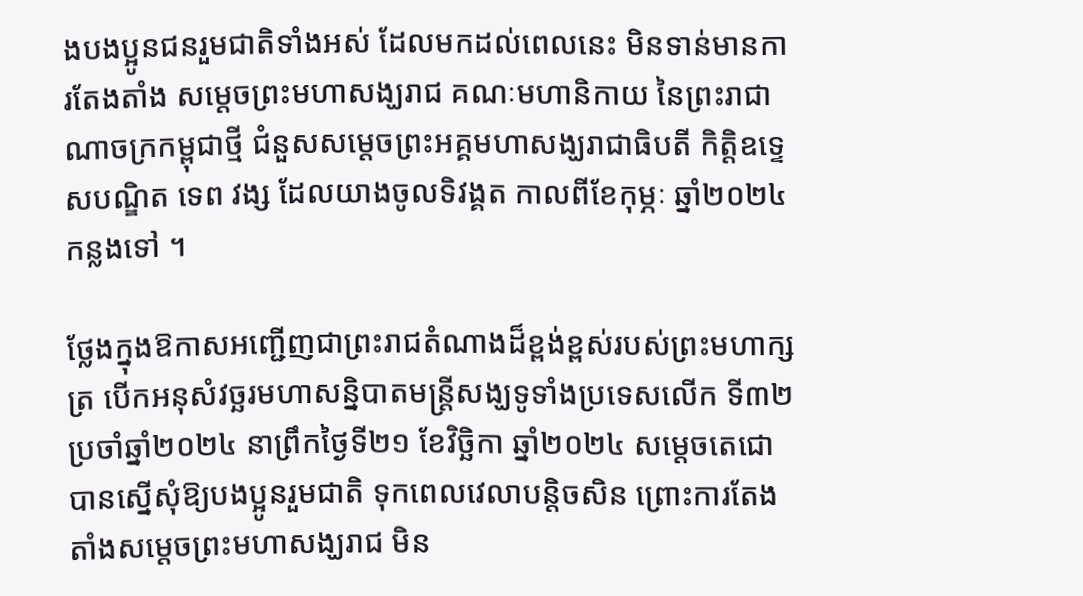ងបងប្អូនជនរួមជាតិទាំងអស់ ដែលមកដល់ពេលនេះ មិនទាន់មានការតែងតាំង សម្តេចព្រះមហាសង្ឃរាជ គណៈមហានិកាយ នៃព្រះរាជាណាចក្រកម្ពុជាថ្មី ជំនួសសម្តេចព្រះអគ្គមហាសង្ឃរាជាធិបតី កិត្តិឧទ្ទេសបណ្ឌិត ទេព វង្ស ដែលយាងចូលទិវង្គត កាលពីខែកុម្ភៈ ឆ្នាំ២០២៤ កន្លងទៅ ។

ថ្លែងក្នុងឱកាសអញ្ជើញជាព្រះរាជតំណាងដ៏ខ្ពង់ខ្ពស់របស់ព្រះមហាក្សត្រ បើកអនុសំវច្ឆរមហាសន្និបាតមន្ដ្រីសង្ឃទូទាំងប្រទេសលើក ទី៣២ ប្រចាំឆ្នាំ២០២៤ នាព្រឹកថ្ងៃទី២១ ខែវិច្ឆិកា ឆ្នាំ២០២៤ សម្តេចតេជោបានស្នើសុំឱ្យបងប្អូនរួមជាតិ ទុកពេលវេលាបន្តិចសិន ព្រោះការតែង តាំងសម្តេចព្រះមហាសង្ឃរាជ មិន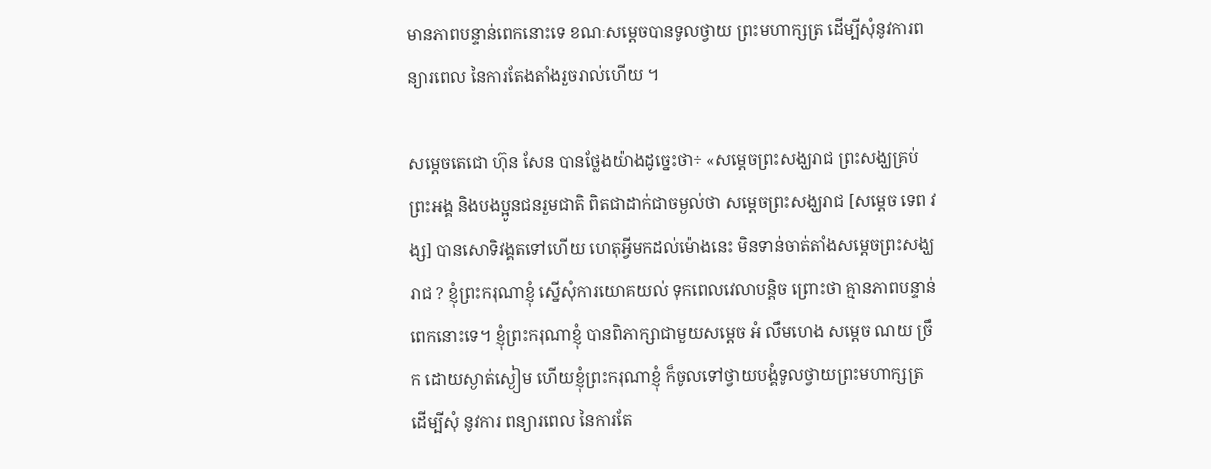មានភាពបន្ទាន់ពេកនោះទេ ខណៈសម្តេចបានទូលថ្វាយ ព្រះមហាក្សត្រ ដើម្បីសុំនូវការពន្យារពេល នៃការតែងតាំងរួចរាល់ហើយ ។

សម្តេចតេជោ ហ៊ុន សែន បានថ្លែងយ៉ាងដូច្នេះថា÷ «សម្តេចព្រះសង្ឃរាជ ព្រះសង្ឃគ្រប់ព្រះអង្គ និងបងប្អូនជនរួមជាតិ ពិតជាដាក់ជាចម្ងល់ថា សម្តេចព្រះសង្ឃរាជ [សម្តេច ទេព វង្ស] បានសោទិវង្គតទៅហើយ ហេតុអ្វីមកដល់ម៉ោងនេះ មិនទាន់ចាត់តាំងសម្តេចព្រះសង្ឃរាជ ? ខ្ញុំព្រះករុណាខ្ញុំ ស្នើសុំការយោគយល់ ទុកពេលវេលាបន្តិច ព្រោះថា គ្មានភាពបន្ទាន់ ពេកនោះទេ។ ខ្ញុំព្រះករុណាខ្ញុំ បានពិភាក្សាជាមួយសម្តេច អំ លឹមហេង សម្តេច ណយ ច្រឹក ដោយស្ងាត់ស្ងៀម ហើយខ្ញុំព្រះករុណាខ្ញុំ ក៏ចូលទៅថ្វាយបង្គំទូលថ្វាយព្រះមហាក្សត្រ ដើម្បីសុំ នូវការ ពន្យារពេល នៃការតែ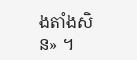ងតាំងសិន» ។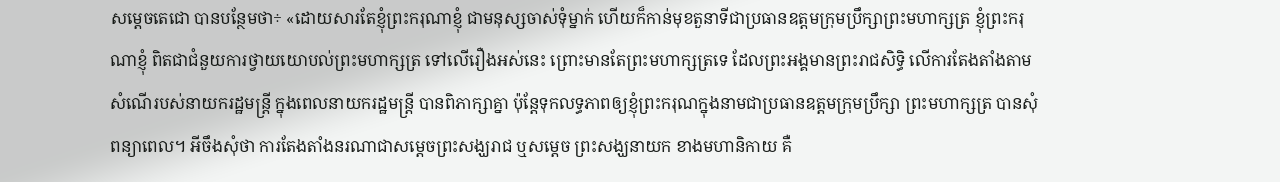សម្តេចតេជោ បានបន្ថែមថា÷ «ដោយសារតែខ្ញុំព្រះករុណាខ្ញុំ ជាមនុស្សចាស់ទុំម្នាក់ ហើយក៏កាន់មុខតួនាទីជាប្រធានឧត្តមក្រុមប្រឹក្សាព្រះមហាក្សត្រ ខ្ញុំព្រះករុណាខ្ញុំ ពិតជាជំនួយការថ្វាយយោបល់ព្រះមហាក្សត្រ ទៅលើរឿងអស់នេះ ព្រោះមានតែព្រះមហាក្សត្រទេ ដែលព្រះអង្គមានព្រះរាជសិទ្ធិ លើការតែងតាំងតាមសំណើរបស់នាយករដ្ឋមន្ត្រី ក្នុងពេលនាយករដ្ឋមន្ត្រី បានពិភាក្សាគ្នា ប៉ុន្តែទុកលទ្ធភាពឲ្យខ្ញុំព្រះករុណក្នុងនាមជាប្រធានឧត្តមក្រុមប្រឹក្សា ព្រះមហាក្សត្រ បានសុំពន្យាពេល។ អីចឹងសុំថា ការតែងតាំងនរណាជាសម្តេចព្រះសង្ឃរាជ ឬសម្តេច ព្រះសង្ឃនាយក ខាងមហានិកាយ គឺ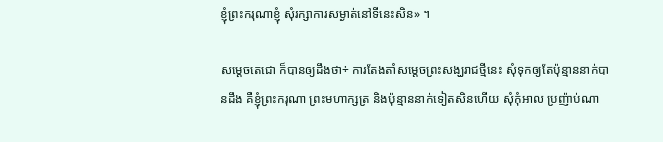ខ្ញុំព្រះករុណាខ្ញុំ សុំរក្សាការសម្ងាត់នៅទីនេះសិន» ។

សម្តេចតេជោ ក៏បានឲ្យដឹងថា÷ ការតែងតាំសម្តេចព្រះសង្ឃរាជថ្មីនេះ សុំទុកឲ្យតែប៉ុន្មាននាក់បានដឹង គឺខ្ញុំព្រះករុណា ព្រះមហាក្សត្រ និងប៉ុន្មាននាក់ទៀតសិនហើយ សុំកុំអាល ប្រញ៉ាប់ណា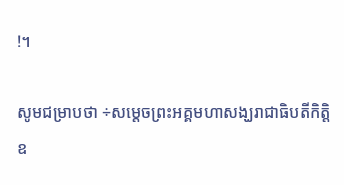!។

សូមជម្រាបថា ÷សម្តេចព្រះអគ្គមហាសង្ឃរាជាធិបតីកិត្តិឧ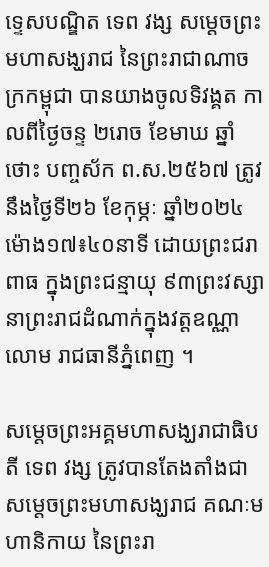ទ្ទេសបណ្ឌិត ទេព វង្ស សម្ដេចព្រះមហាសង្ឃរាជ នៃព្រះរាជាណាចក្រកម្ពុជា បានយាងចូលទិវង្គត កាលពីថ្ងៃចន្ទ ២រោច ខែមាឃ ឆ្នាំថោះ បញ្ចស័ក ព.ស.២៥៦៧ ត្រូវនឹងថ្ងៃទី២៦ ខែកុម្ភៈ ឆ្នាំ២០២៤ ម៉ោង១៧៖៤០នាទី ដោយព្រះជរាពាធ ក្នុងព្រះជន្មាយុ ៩៣ព្រះវស្សា នាព្រះរាជដំណាក់ក្នុងវត្តឧណ្ណា លោម រាជធានីភ្នំពេញ ។

សម្ដេចព្រះអគ្គមហាសង្ឃរាជាធិបតី ទេព វង្ស ត្រូវបានតែងតាំងជាសម្ដេចព្រះមហាសង្ឃរាជ គណៈមហានិកាយ នៃព្រះរា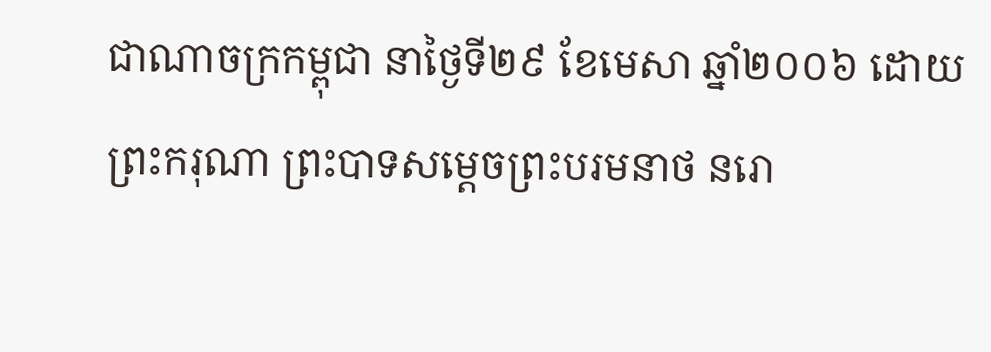ជាណាចក្រកម្ពុជា នាថ្ងៃទី២៩ ខែមេសា ឆ្នាំ២០០៦ ដោយព្រះករុណា ព្រះបាទសម្ដេចព្រះបរមនាថ នរោ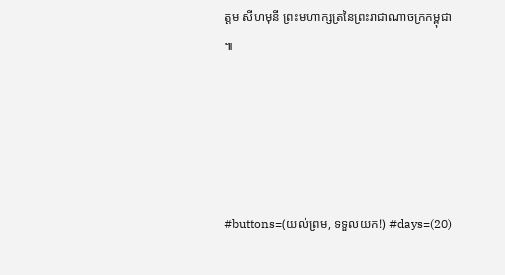ត្តម សីហមុនី ព្រះមហាក្សត្រនៃព្រះរាជាណាចក្រកម្ពុជា ៕





#buttons=(យល់ព្រម, ទទួលយក!) #days=(20)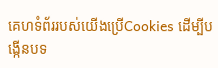គេហទំព័ររបស់យើងប្រើCookies ដើម្បីបង្កើនបទ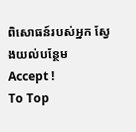ពិសោធន៍របស់អ្នក ស្វែងយល់បន្ថែម
Accept !
To Top